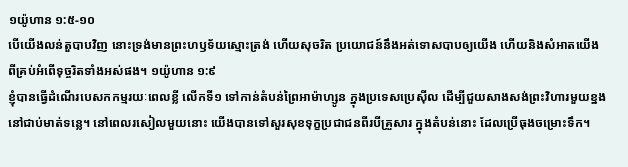១យ៉ូហាន ១:៥-១០
បើយើងលន់តួបាបវិញ នោះទ្រង់មានព្រះហឫទ័យស្មោះត្រង់ ហើយសុចរិត ប្រយោជន៍នឹងអត់ទោសបាបឲ្យយើង ហើយនិងសំអាតយើង ពីគ្រប់អំពើទុច្ចរិតទាំងអស់ផង។ ១យ៉ូហាន ១:៩
ខ្ញុំបានធ្វើដំណើរបេសកកម្មរយៈពេលខ្លី លើកទី១ ទៅកាន់តំបន់ព្រៃអាម៉ាហ្សូន ក្នុងប្រទេសប្រេស៊ីល ដើម្បីជួយសាងសង់ព្រះវិហារមួយខ្នងនៅជាប់មាត់ទន្លេ។ នៅពេលរសៀលមួយនោះ យើងបានទៅសួរសុខទុក្ខប្រជាជនពីរបីគ្រួសារ ក្នុងតំបន់នោះ ដែលប្រើធុងចម្រោះទឹក។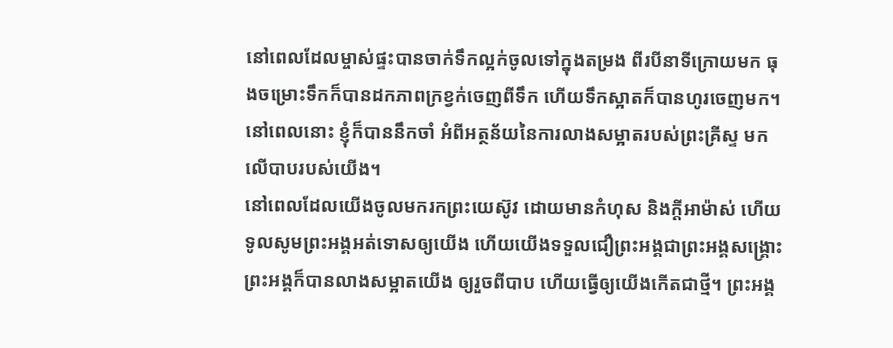នៅពេលដែលម្ចាស់ផ្ទះបានចាក់ទឹកល្អក់ចូលទៅក្នុងតម្រង ពីរបីនាទីក្រោយមក ធុងចម្រោះទឹកក៏បានដកភាពក្រខ្វក់ចេញពីទឹក ហើយទឹកស្អាតក៏បានហូរចេញមក។ នៅពេលនោះ ខ្ញុំក៏បាននឹកចាំ អំពីអត្ថន័យនៃការលាងសម្អាតរបស់ព្រះគ្រីស្ទ មកលើបាបរបស់យើង។
នៅពេលដែលយើងចូលមករកព្រះយេស៊ូវ ដោយមានកំហុស និងក្តីអាម៉ាស់ ហើយទូលសូមព្រះអង្គអត់ទោសឲ្យយើង ហើយយើងទទួលជឿព្រះអង្គជាព្រះអង្គសង្គ្រោះ ព្រះអង្គក៏បានលាងសម្អាតយើង ឲ្យរួចពីបាប ហើយធ្វើឲ្យយើងកើតជាថ្មី។ ព្រះអង្គ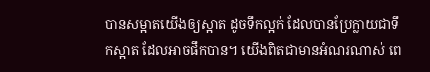បានសម្អាតយើងឲ្យស្អាត ដូចទឹកល្អក់ ដែលបានប្រែក្លាយជាទឹកស្អាត ដែលអាចផឹកបាន។ យើងពិតជាមានអំណរណាស់ ពេ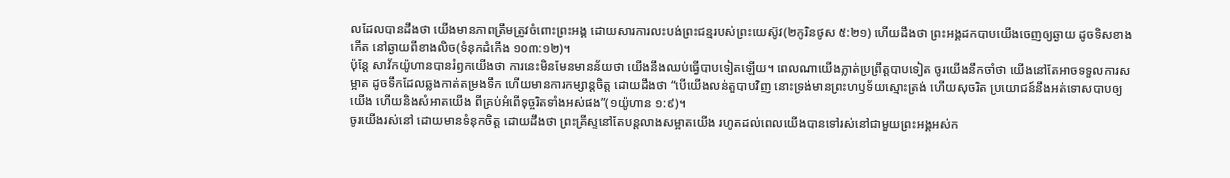លដែលបានដឹងថា យើងមានភាពត្រឹមត្រូវចំពោះព្រះអង្គ ដោយសារការលះបង់ព្រះជន្មរបស់ព្រះយេស៊ូវ(២កូរិនថូស ៥:២១) ហើយដឹងថា ព្រះអង្គដកបាបយើងចេញឲ្យឆ្ងាយ ដូចទិសខាងកើត នៅឆ្ងាយពីខាងលិច(ទំនុកដំកើង ១០៣:១២)។
ប៉ុន្តែ សាវ័កយ៉ូហានបានរំឭកយើងថា ការនេះមិនមែនមានន័យថា យើងនឹងឈប់ធ្វើបាបទៀតឡើយ។ ពេលណាយើងភ្លាត់ប្រព្រឹត្តបាបទៀត ចូរយើងនឹកចាំថា យើងនៅតែអាចទទួលការសម្អាត ដូចទឹកដែលឆ្លងកាត់តម្រងទឹក ហើយមានការកម្សាន្តចិត្ត ដោយដឹងថា “បើយើងលន់តួបាបវិញ នោះទ្រង់មានព្រះហឫទ័យស្មោះត្រង់ ហើយសុចរិត ប្រយោជន៍នឹងអត់ទោសបាបឲ្យយើង ហើយនិងសំអាតយើង ពីគ្រប់អំពើទុច្ចរិតទាំងអស់ផង”(១យ៉ូហាន ១:៩)។
ចូរយើងរស់នៅ ដោយមានទំនុកចិត្ត ដោយដឹងថា ព្រះគ្រីស្ទនៅតែបន្តលាងសម្អាតយើង រហូតដល់ពេលយើងបានទៅរស់នៅជាមួយព្រះអង្គអស់ក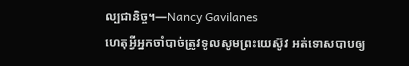ល្បជានិច្ច។—Nancy Gavilanes
ហេតុអ្វីអ្នកចាំបាច់ត្រូវទូលសូមព្រះយេស៊ូវ អត់ទោសបាបឲ្យ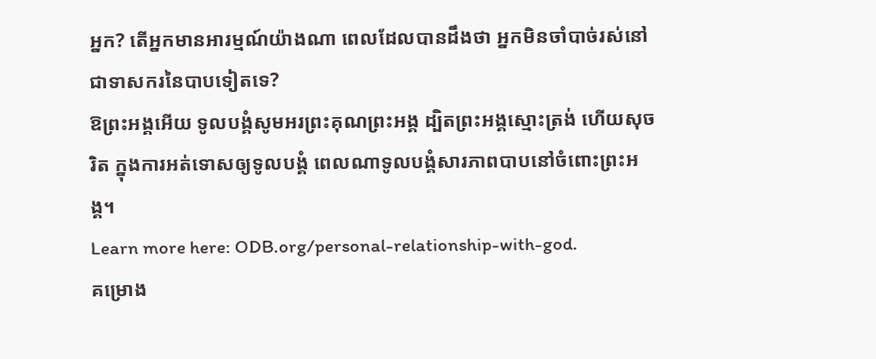អ្នក? តើអ្នកមានអារម្មណ៍យ៉ាងណា ពេលដែលបានដឹងថា អ្នកមិនចាំបាច់រស់នៅជាទាសករនៃបាបទៀតទេ?
ឱព្រះអង្គអើយ ទូលបង្គំសូមអរព្រះគុណព្រះអង្គ ដ្បិតព្រះអង្គស្មោះត្រង់ ហើយសុចរិត ក្នុងការអត់ទោសឲ្យទូលបង្គំ ពេលណាទូលបង្គំសារភាពបាបនៅចំពោះព្រះអង្គ។
Learn more here: ODB.org/personal-relationship-with-god.
គម្រោង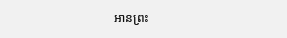អានព្រះ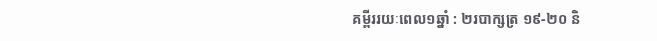គម្ពីររយៈពេល១ឆ្នាំ : ២របាក្សត្រ ១៩-២០ និ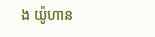ង យ៉ូហាន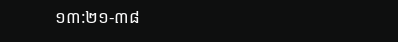១៣:២១-៣៨